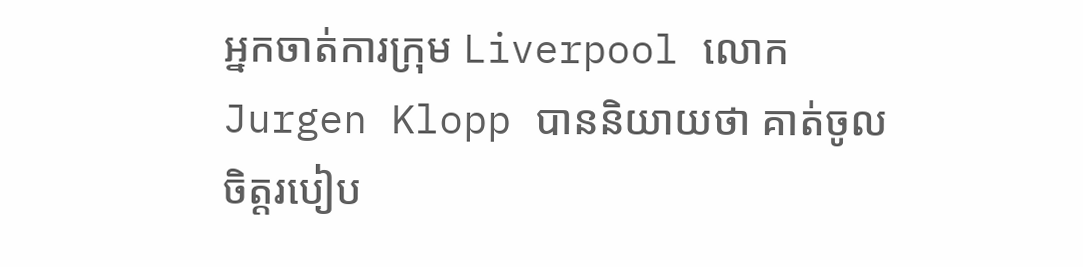អ្នកចាត់ការក្រុម Liverpool លោក Jurgen Klopp បាននិយាយថា គាត់ចូលចិត្តរបៀប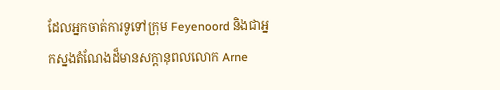ដែលអ្នកចាត់ការទូទៅក្រុម Feyenoord និងជាអ្នកស្នងតំណែងដ៏មានសក្តានុពលលោក Arne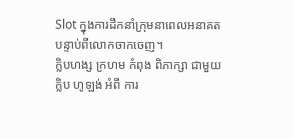Slot ក្នុងការដឹកនាំក្រុមនាពេលអនាគតបន្ទាប់ពីលោកចាកចេញ។
ក្លិបហង្ស ក្រហម កំពុង ពិភាក្សា ជាមួយ ក្លិប ហូឡង់ អំពី ការ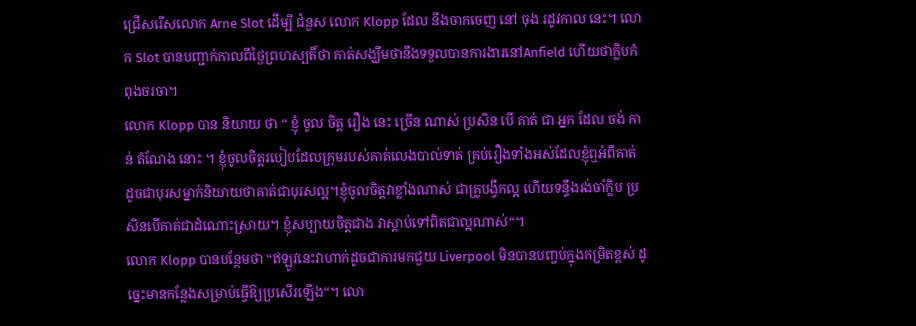ជ្រើសរើសលោក Arne Slot ដើម្បី ជំនួស លោក Klopp ដែល នឹងចាកចេញ នៅ ចុង រដូវកាល នេះ។ លោក Slot បានបញ្ជាក់កាលពីថ្ងៃព្រហស្បតិ៍ថា គាត់សង្ឃឹមថានឹងទទួលបានការងារនៅAnfield ហើយថាក្លិបកំពុងចរចា។
លោក Klopp បាន និយាយ ថា “ ខ្ញុំ ចូល ចិត្ត រឿង នេះ ច្រើន ណាស់ ប្រសិន បើ គាត់ ជា អ្នក ដែល ចង់ កាន់ តំណែង នោះ ។ ខ្ញុំចូលចិត្តរបៀបដែលក្រុមរបស់គាត់លេងបាល់ទាត់ គ្រប់រឿងទាំងអស់ដែលខ្ញុំឮអំពីគាត់ ដូចជាបុរសម្នាក់និយាយថាគាត់ជាបុរសល្អ។ខ្ញុំចូលចិត្តវាខ្លាំងណាស់ ជាគ្រូបង្វឹកល្អ ហើយទន្ទឹងរង់ចាំក្លិប ប្រសិនបើគាត់ជាដំណោះស្រាយ។ ខ្ញុំសប្បាយចិត្តជាង វាស្តាប់ទៅពិតជាល្អណាស់“។
លោក Klopp បានបន្ថែមថា “ឥឡូវនេះវាហាក់ដូចជាការមកជួយ Liverpool មិនបានបញ្ចប់ក្នុងកម្រិតខ្ពស់ ដូច្នេះមានកន្លែងសម្រាប់ធ្វើឱ្យប្រសើរឡើង“។ លោ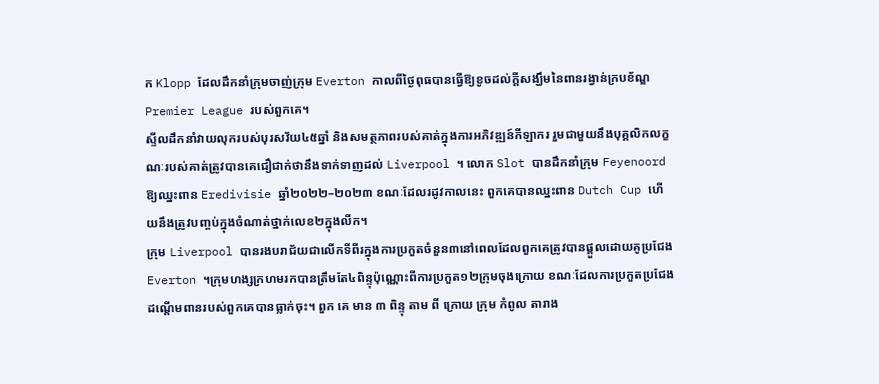ក Klopp ដែលដឹកនាំក្រុមចាញ់ក្រុម Everton កាលពីថ្ងៃពុធបានធ្វើឱ្យខូចដល់ក្តីសង្ឃឹមនៃពានរង្វាន់ក្របខ័ណ្ឌ Premier League របស់ពួកគេ។
ស្ទីលដឹកនាំវាយលុករបស់បុរសវ័យ៤៥ឆ្នាំ និងសមត្ថភាពរបស់គាត់ក្នុងការអភិវឌ្ឍន៍កីឡាករ រួមជាមួយនឹងបុគ្គលិកលក្ខណៈរបស់គាត់ត្រូវបានគេជឿជាក់ថានឹងទាក់ទាញដល់ Liverpool ។ លោក Slot បានដឹកនាំក្រុម Feyenoord ឱ្យឈ្នះពាន Eredivisie ឆ្នាំ២០២២–២០២៣ ខណៈដែលរដូវកាលនេះ ពួកគេបានឈ្នះពាន Dutch Cup ហើយនឹងត្រូវបញ្ចប់ក្នុងចំណាត់ថ្នាក់លេខ២ក្នុងលីក។
ក្រុម Liverpool បានរងបរាជ័យជាលើកទីពីរក្នុងការប្រកួតចំនួន៣នៅពេលដែលពួកគេត្រូវបានផ្តួលដោយគូប្រជែង Everton ។ក្រុមហង្សក្រហមរកបានត្រឹមតែ៤ពិន្ទុប៉ុណ្ណោះពីការប្រកួត១២ក្រុមចុងក្រោយ ខណៈដែលការប្រកួតប្រជែងដណ្តើមពានរបស់ពួកគេបានធ្លាក់ចុះ។ ពួក គេ មាន ៣ ពិន្ទុ តាម ពី ក្រោយ ក្រុម កំពូល តារាង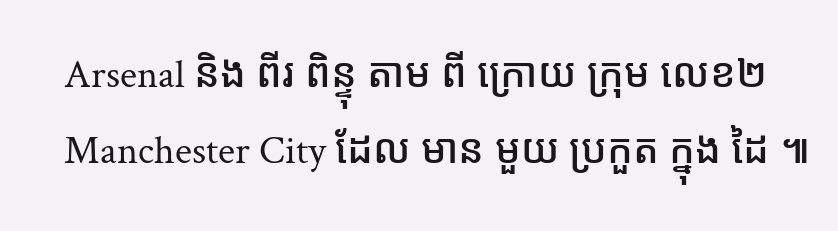Arsenal និង ពីរ ពិន្ទុ តាម ពី ក្រោយ ក្រុម លេខ២Manchester City ដែល មាន មួយ ប្រកួត ក្នុង ដៃ ៕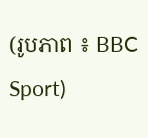(រូបភាព ៖ BBC Sport)